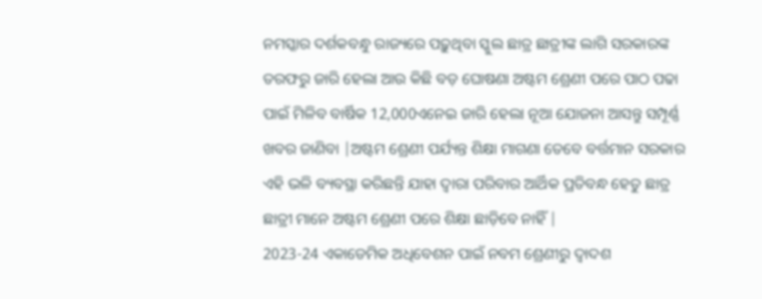ନମସ୍କାର ଦର୍ଶକବନ୍ଧୁ ରାଜ୍ୟରେ ପଢ଼ୁଥିବା ସ୍କୁଲ ଛାତ୍ର ଛାତ୍ରୀଙ୍କ ଲାଗି ସରକାରଙ୍କ ତରଫରୁ ଜାରି ହେଲା ଆଉ କିଛି ବଡ଼ ଘୋଷଣା ଅଷ୍ଟମ ଶ୍ରେଣୀ ପରେ ପାଠ ପଢା ପାଇଁ ମିଳିବ ବାର୍ଷିକ 12,000ଏନେଇ ଜାରି ହେଲା ନୂଆ ଯୋଜନା ଆସନ୍ତୁ ସମ୍ପୂର୍ଣ୍ଣ ଖବର ଜାଣିବା |ଅଷ୍ଟମ ଶ୍ରେଣୀ ପର୍ଯ୍ୟନ୍ତ ଶିକ୍ଷା ମାଗଣା ତେବେ ବର୍ତ୍ତମାନ ସରକାର ଏହି ଭଳି ବ୍ୟବସ୍ଥା କରିଛନ୍ତି ଯାହା ଦ୍ୱାରା ପରିବାର ଆର୍ଥିକ ପ୍ରତିବନ୍ଧ ହେତୁ ଛାତ୍ର ଛାତ୍ରୀ ମାନେ ଅଷ୍ଟମ ଶ୍ରେଣୀ ପରେ ଶିକ୍ଷା ଛାଡ଼ିବେ ନାହିଁ |
2023-24 ଏକାଡେମିକ ଅଧିବେଶନ ପାଇଁ ନବମ ଶ୍ରେଣୀରୁ ଦ୍ୱାଦଶ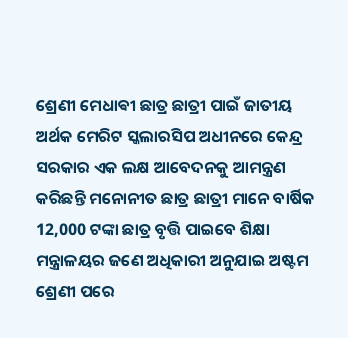ଶ୍ରେଣୀ ମେଧାଵୀ ଛାତ୍ର ଛାତ୍ରୀ ପାଇଁ ଜାତୀୟ ଅର୍ଥକ ମେରିଟ ସ୍କଲାରସିପ ଅଧୀନରେ କେନ୍ଦ୍ର ସରକାର ଏକ ଲକ୍ଷ ଆବେଦନକୁ ଆମନ୍ତ୍ରଣ କରିଛନ୍ତି ମନୋନୀତ ଛାତ୍ର ଛାତ୍ରୀ ମାନେ ବାର୍ଷିକ 12,000 ଟଙ୍କା ଛାତ୍ର ବୃତ୍ତି ପାଇବେ ଶିକ୍ଷା ମନ୍ତ୍ରାଳୟର ଜଣେ ଅଧିକାରୀ ଅନୁଯାଇ ଅଷ୍ଟମ ଶ୍ରେଣୀ ପରେ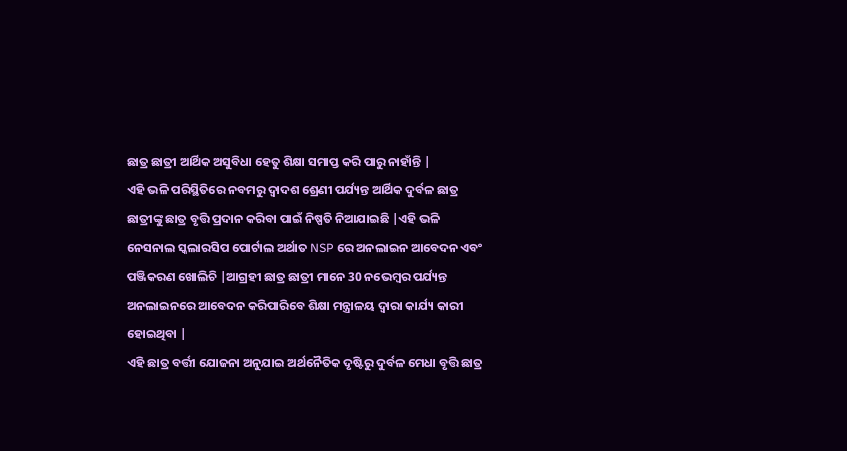ଛାତ୍ର ଛାତ୍ରୀ ଆର୍ଥିକ ଅସୁବିଧା ହେତୁ ଶିକ୍ଷା ସମାପ୍ତ କରି ପାରୁ ନାହାଁନ୍ତି |
ଏହି ଭଳି ପରିସ୍ଥିତିରେ ନବମରୁ ଦ୍ୱାଦଶ ଶ୍ରେଣୀ ପର୍ଯ୍ୟନ୍ତ ଆର୍ଥିକ ଦୁର୍ବଳ ଛାତ୍ର ଛାତ୍ରୀଙ୍କୁ ଛାତ୍ର ବୃତ୍ତି ପ୍ରଦାନ କରିବା ପାଇଁ ନିଷ୍ପତି ନିଆଯାଇଛି |ଏହି ଭଳି ନେସନାଲ ସ୍କଲାରସିପ ପୋର୍ଟାଲ ଅର୍ଥାତ NSP ରେ ଅନଲାଇନ ଆବେଦନ ଏବଂ ପଞ୍ଜିକରଣ ଖୋଲିଚି |ଆଗ୍ରହୀ ଛାତ୍ର ଛାତ୍ରୀ ମାନେ 30 ନଭେମ୍ବର ପର୍ଯ୍ୟନ୍ତ ଅନଲାଇନରେ ଆବେଦନ କରିପାରିବେ ଶିକ୍ଷା ମନ୍ତ୍ରାଳୟ ଦ୍ୱାରା କାର୍ଯ୍ୟ କାରୀ ହୋଇଥିବା |
ଏହି ଛାତ୍ର ବର୍ତ୍ତୀ ଯୋଜନା ଅନୁଯାଇ ଅର୍ଥନୈତିକ ଦୃଷ୍ଟିରୁ ଦୁର୍ବଳ ମେଧା ବୃତ୍ତି ଛାତ୍ର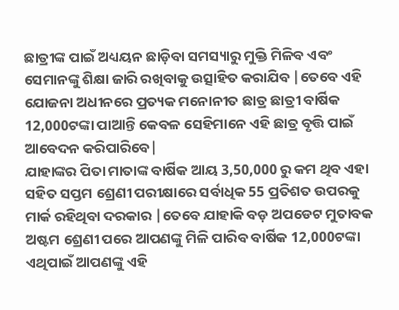ଛାତ୍ରୀଙ୍କ ପାଇଁ ଅଧ୍ୟୟନ ଛାଡ଼ିବା ସମସ୍ୟାରୁ ମୁକ୍ତି ମିଳିବ ଏବଂ ସେମାନଙ୍କୁ ଶିକ୍ଷା ଜାରି ରଖିବାକୁ ଉତ୍ସାହିତ କରାଯିବ |ତେବେ ଏହି ଯୋଜନା ଅଧୀନରେ ପ୍ରତ୍ୟକ ମନୋନୀତ ଛାତ୍ର ଛାତ୍ରୀ ବାର୍ଷିକ 12,000ଟଙ୍କା ପାଆନ୍ତି କେବଳ ସେହିମାନେ ଏହି ଛାତ୍ର ବୃତ୍ତି ପାଇଁ ଆବେଦନ କରିପାରିବେ|
ଯାହାଙ୍କର ପିତା ମାତାଙ୍କ ବାର୍ଷିକ ଆୟ 3,50,000 ରୁ କମ ଥିବ ଏହା ସହିତ ସପ୍ତମ ଶ୍ରେଣୀ ପରୀକ୍ଷାରେ ସର୍ବାଧିକ 55 ପ୍ରତିଶତ ଉପରକୁ ମାର୍କ ରହିଥିବା ଦରକାର |ତେବେ ଯାହାକି ବଡ଼ ଅପଡେଟ ମୁତାବକ ଅଷ୍ଟମ ଶ୍ରେଣୀ ପରେ ଆପଣଙ୍କୁ ମିଳି ପାରିବ ବାର୍ଷିକ 12,000ଟଙ୍କା ଏଥିପାଇଁ ଆପଣଙ୍କୁ ଏହି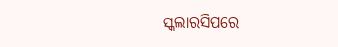ସ୍କଲାରସିପରେ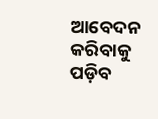ଆବେଦନ କରିବାକୁ ପଡ଼ିବ